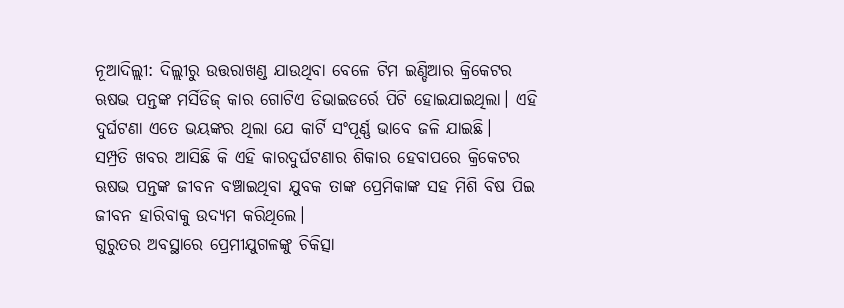ନୂଆଦିଲ୍ଲୀ: ଦିଲ୍ଲୀରୁ ଉତ୍ତରାଖଣ୍ଡ ଯାଉଥିବା ବେଳେ ଟିମ ଇଣ୍ଡିଆର କ୍ରିକେଟର ଋଷଭ ପନ୍ତଙ୍କ ମର୍ସିଡିଜ୍ କାର ଗୋଟିଏ ଡିଭାଇଡର୍ରେ ପିଟି ହୋଇଯାଇଥିଲା। ଏହି ଦୁର୍ଘଟଣା ଏତେ ଭୟଙ୍କର ଥିଲା ଯେ କାର୍ଟି ସଂପୂର୍ଣ୍ଣ ଭାବେ ଜଳି ଯାଇଛି।
ସମ୍ପ୍ରତି ଖବର ଆସିଛି କି ଏହି କାରଦୁର୍ଘଟଣାର ଶିକାର ହେବାପରେ କ୍ରିକେଟର ଋଷଭ ପନ୍ତଙ୍କ ଜୀବନ ବଞ୍ଚାଇଥିବା ଯୁବକ ତାଙ୍କ ପ୍ରେମିକାଙ୍କ ସହ ମିଶି ବିଷ ପିଇ ଜୀବନ ହାରିବାକୁ ଉଦ୍ୟମ କରିଥିଲେ।
ଗୁରୁତର ଅବସ୍ଥାରେ ପ୍ରେମୀଯୁଗଳଙ୍କୁ ଚିକିତ୍ସା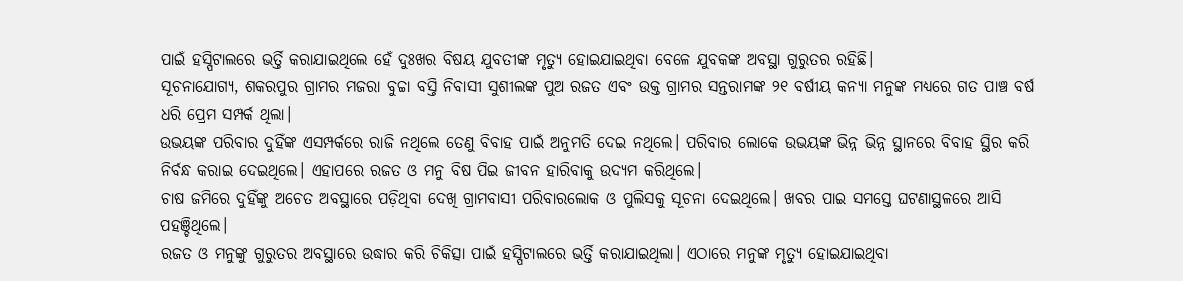ପାଇଁ ହସ୍ପିଟାଲରେ ଭର୍ତ୍ତି କରାଯାଇଥିଲେ ହେଁ ଦୁଃଖର ବିଷୟ ଯୁବତୀଙ୍କ ମୃତ୍ୟୁ ହୋଇଯାଇଥିବା ବେଳେ ଯୁବକଙ୍କ ଅବସ୍ଥା ଗୁରୁତର ରହିଛି।
ସୂଚନାଯୋଗ୍ୟ, ଶକରପୁର ଗ୍ରାମର ମଜରା ବୁଚ୍ଚା ବସ୍ତି ନିବାସୀ ସୁଶୀଲଙ୍କ ପୁଅ ରଜତ ଏବଂ ଉକ୍ତ ଗ୍ରାମର ସନ୍ତରାମଙ୍କ ୨୧ ବର୍ଷୀୟ କନ୍ୟା ମନୁଙ୍କ ମଧ୍ୟରେ ଗତ ପାଞ୍ଚ ବର୍ଷ ଧରି ପ୍ରେମ ସମ୍ପର୍କ ଥିଲା।
ଉଭୟଙ୍କ ପରିବାର ଦୁହିଁଙ୍କ ଏସମ୍ପର୍କରେ ରାଜି ନଥିଲେ ତେଣୁ ବିବାହ ପାଇଁ ଅନୁମତି ଦେଇ ନଥିଲେ। ପରିବାର ଲୋକେ ଉଭୟଙ୍କ ଭିନ୍ନ ଭିନ୍ନ ସ୍ଥାନରେ ବିବାହ ସ୍ଥିର କରି ନିର୍ବନ୍ଧ କରାଇ ଦେଇଥିଲେ। ଏହାପରେ ରଜତ ଓ ମନୁ ବିଷ ପିଇ ଜୀବନ ହାରିବାକୁ ଉଦ୍ୟମ କରିଥିଲେ।
ଚାଷ ଜମିରେ ଦୁହିଁଙ୍କୁ ଅଚେତ ଅବସ୍ଥାରେ ପଡ଼ିଥିବା ଦେଖି ଗ୍ରାମବାସୀ ପରିବାରଲୋକ ଓ ପୁଲିସକୁ ସୂଚନା ଦେଇଥିଲେ। ଖବର ପାଇ ସମସ୍ତେ ଘଟଣାସ୍ଥଳରେ ଆସି ପହଞ୍ଚିଥିଲେ।
ରଜତ ଓ ମନୁଙ୍କୁ ଗୁରୁତର ଅବସ୍ଥାରେ ଉଦ୍ଧାର କରି ଚିକିତ୍ସା ପାଇଁ ହସ୍ପିଟାଲରେ ଭର୍ତ୍ତି କରାଯାଇଥିଲା। ଏଠାରେ ମନୁଙ୍କ ମୃତ୍ୟୁ ହୋଇଯାଇଥିବା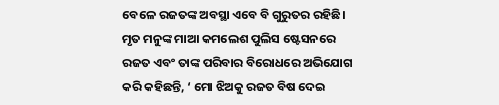ବେଳେ ରଜତଙ୍କ ଅବସ୍ଥା ଏବେ ବି ଗୁରୁତର ରହିଛି।
ମୃତ ମନୁଙ୍କ ମାଆ କମଲେଶ ପୁଲିସ ଷ୍ଟେସନରେ ରଜତ ଏବଂ ତାଙ୍କ ପରିବାର ବିରୋଧରେ ଅଭିଯୋଗ କରି କହିଛନ୍ତି, ‘ ମୋ ଝିଅକୁ ରଜତ ବିଷ ଦେଇ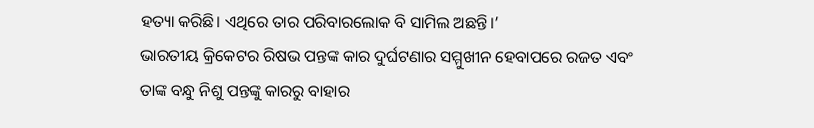ହତ୍ୟା କରିଛି। ଏଥିରେ ତାର ପରିବାରଲୋକ ବି ସାମିଲ ଅଛନ୍ତି।’
ଭାରତୀୟ କ୍ରିକେଟର ରିଷଭ ପନ୍ତଙ୍କ କାର ଦୁର୍ଘଟଣାର ସମ୍ମୁଖୀନ ହେବାପରେ ରଜତ ଏବଂ ତାଙ୍କ ବନ୍ଧୁ ନିଶୁ ପନ୍ତଙ୍କୁ କାରରୁ ବାହାର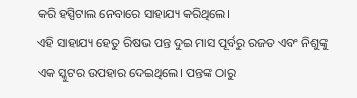କରି ହସ୍ପିଟାଲ ନେବାରେ ସାହାଯ୍ୟ କରିଥିଲେ।
ଏହି ସାହାଯ୍ୟ ହେତୁ ରିଷଭ ପନ୍ତ ଦୁଇ ମାସ ପୂର୍ବରୁ ରଜତ ଏବଂ ନିଶୁଙ୍କୁ ଏକ ସ୍କୁଟର ଉପହାର ଦେଇଥିଲେ। ପନ୍ତଙ୍କ ଠାରୁ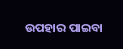ଉପହାର ପାଇବା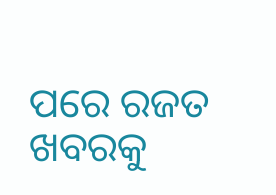ପରେ ରଜତ ଖବରକୁ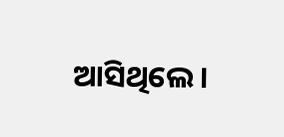ଆସିଥିଲେ।